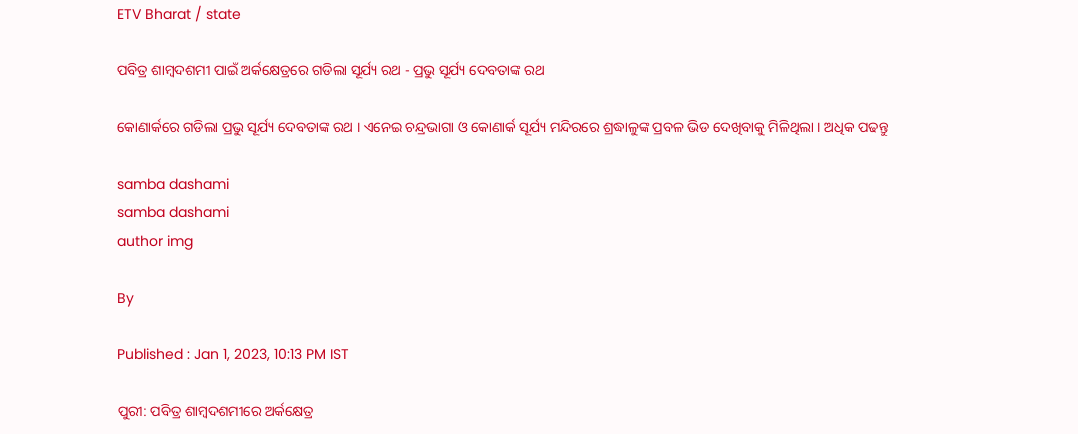ETV Bharat / state

ପବିତ୍ର ଶାମ୍ବଦଶମୀ ପାଇଁ ଅର୍କକ୍ଷେତ୍ରରେ ଗଡିଲା ସୂର୍ଯ୍ୟ ରଥ - ପ୍ରଭୁ ସୂର୍ଯ୍ୟ ଦେବତାଙ୍କ ରଥ

କୋଣାର୍କରେ ଗଡିଲା ପ୍ରଭୁ ସୂର୍ଯ୍ୟ ଦେବତାଙ୍କ ରଥ । ଏନେଇ ଚନ୍ଦ୍ରଭାଗା ଓ କୋଣାର୍କ ସୂର୍ଯ୍ୟ ମନ୍ଦିରରେ ଶ୍ରଦ୍ଧାଳୁଙ୍କ ପ୍ରବଳ ଭିଡ ଦେଖିବାକୁ ମିଳିଥିଲା । ଅଧିକ ପଢନ୍ତୁ

samba dashami
samba dashami
author img

By

Published : Jan 1, 2023, 10:13 PM IST

ପୁରୀ: ପବିତ୍ର ଶାମ୍ବଦଶମୀରେ ଅର୍କକ୍ଷେତ୍ର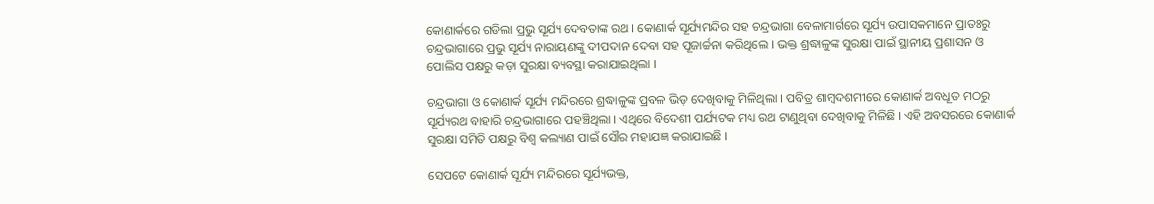କୋଣାର୍କରେ ଗଡିଲା ପ୍ରଭୁ ସୂର୍ଯ୍ୟ ଦେବତାଙ୍କ ରଥ । କୋଣାର୍କ ସୂର୍ଯ୍ୟମନ୍ଦିର ସହ ଚନ୍ଦ୍ରଭାଗା ବେଳାମାର୍ଗରେ ସୂର୍ଯ୍ୟ ଉପାସକମାନେ ପ୍ରାତଃରୁ ଚନ୍ଦ୍ରଭାଗାରେ ପ୍ରଭୁ ସୂର୍ଯ୍ୟ ନାରାୟଣଙ୍କୁ ଦୀପଦାନ ଦେବା ସହ ପୂଜାର୍ଚ୍ଚନା କରିଥିଲେ । ଭକ୍ତ ଶ୍ରଦ୍ଧାଳୁଙ୍କ ସୁରକ୍ଷା ପାଇଁ ସ୍ଥାନୀୟ ପ୍ରଶାସନ ଓ ପୋଲିସ ପକ୍ଷରୁ କଡ଼ା ସୁରକ୍ଷା ବ୍ୟବସ୍ଥା କରାଯାଇଥିଲା ।

ଚନ୍ଦ୍ରଭାଗା ଓ କୋଣାର୍କ ସୂର୍ଯ୍ୟ ମନ୍ଦିରରେ ଶ୍ରଦ୍ଧାଳୁଙ୍କ ପ୍ରବଳ ଭିଡ଼ ଦେଖିବାକୁ ମିଳିଥିଲା । ପବିତ୍ର ଶାମ୍ବଦଶମୀରେ କୋଣାର୍କ ଅବଧୂତ ମଠରୁ ସୂର୍ଯ୍ୟରଥ ବାହାରି ଚନ୍ଦ୍ରଭାଗାରେ ପହଞ୍ଚିଥିଲା । ଏଥିରେ ବିଦେଶୀ ପର୍ଯ୍ୟଟକ ମଧ୍ୟ ରଥ ଟାଣୁଥିବା ଦେଖିବାକୁ ମିଳିଛି । ଏହି ଅବସରରେ କୋଣାର୍କ ସୁରକ୍ଷା ସମିତି ପକ୍ଷରୁ ବିଶ୍ୱ କଲ୍ୟାଣ ପାଇଁ ସୌର ମହାଯଜ୍ଞ କରାଯାଇଛି ।

ସେପଟେ କୋଣାର୍କ ସୂର୍ଯ୍ୟ ମନ୍ଦିରରେ ସୂର୍ଯ୍ୟଭକ୍ତ,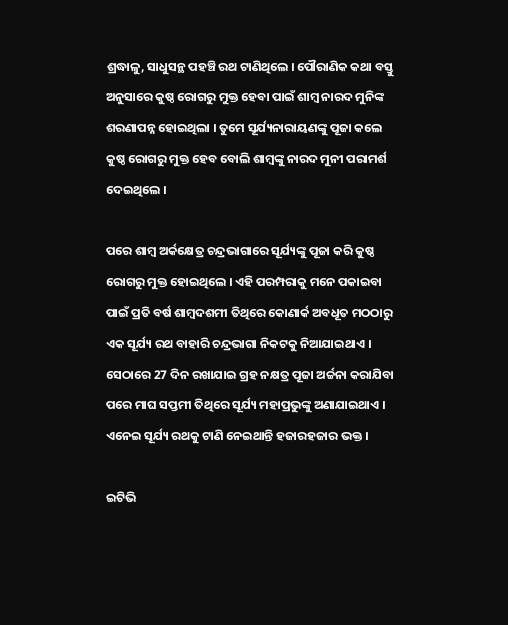ଶ୍ରଦ୍ଧାଳୁ, ସାଧୁସନ୍ଥ ପହଞ୍ଚି ରଥ ଟାଣିଥିଲେ । ପୌରାଣିକ କଥା ବସ୍ତୁ ଅନୁସାରେ କୁଷ୍ଠ ରୋଗରୁ ମୁକ୍ତ ହେବା ପାଇଁ ଶାମ୍ବ ନାରଦ ମୁନିଙ୍କ ଶରଣାପନ୍ନ ହୋଇଥିଲା । ତୁମେ ସୂର୍ଯ୍ୟନାରାୟଣଙ୍କୁ ପୂଜା କଲେ କୁଷ୍ଠ ରୋଗରୁ ମୁକ୍ତ ହେବ ବୋଲି ଶାମ୍ବଙ୍କୁ ନାରଦ ମୁନୀ ପରାମର୍ଶ ଦେଇଥିଲେ ।

ପରେ ଶାମ୍ବ ଅର୍କକ୍ଷେତ୍ର ଚନ୍ଦ୍ରଭାଗାରେ ସୂର୍ଯ୍ୟଙ୍କୁ ପୂଜା କରି କୁଷ୍ଠ ରୋଗରୁ ମୁକ୍ତ ହୋଇଥିଲେ । ଏହି ପରମ୍ପରାକୁ ମନେ ପକାଇବା ପାଇଁ ପ୍ରତି ବର୍ଷ ଶାମ୍ବଦଶମୀ ତିଥିରେ କୋଣାର୍କ ଅବଧୂତ ମଠଠାରୁ ଏକ ସୂର୍ଯ୍ୟ ରଥ ବାହାରି ଚନ୍ଦ୍ରଭାଗା ନିକଟକୁ ନିଆଯାଇଥାଏ । ସେଠାରେ 27 ଦିନ ରଖାଯାଇ ଗ୍ରହ ନକ୍ଷତ୍ର ପୂଜା ଅର୍ଚ୍ଚନା କରାଯିବା ପରେ ମାଘ ସପ୍ତମୀ ତିଥିରେ ସୂର୍ଯ୍ୟ ମହାପ୍ରଭୁଙ୍କୁ ଅଣାଯାଇଥାଏ । ଏନେଇ ସୂର୍ଯ୍ୟ ରଥକୁ ଟାଣି ନେଇଥାନ୍ତି ହଜାରହଜାର ଭକ୍ତ ।

ଇଟିଭି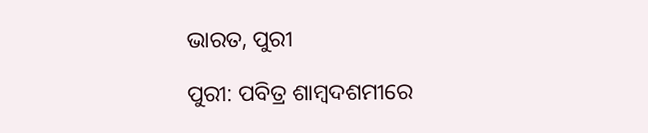ଭାରତ, ପୁରୀ

ପୁରୀ: ପବିତ୍ର ଶାମ୍ବଦଶମୀରେ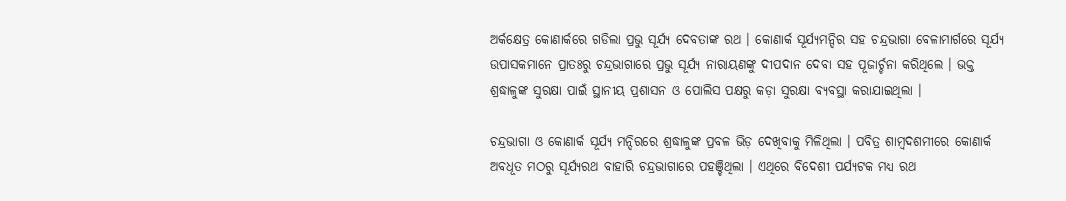ଅର୍କକ୍ଷେତ୍ର କୋଣାର୍କରେ ଗଡିଲା ପ୍ରଭୁ ସୂର୍ଯ୍ୟ ଦେବତାଙ୍କ ରଥ । କୋଣାର୍କ ସୂର୍ଯ୍ୟମନ୍ଦିର ସହ ଚନ୍ଦ୍ରଭାଗା ବେଳାମାର୍ଗରେ ସୂର୍ଯ୍ୟ ଉପାସକମାନେ ପ୍ରାତଃରୁ ଚନ୍ଦ୍ରଭାଗାରେ ପ୍ରଭୁ ସୂର୍ଯ୍ୟ ନାରାୟଣଙ୍କୁ ଦୀପଦାନ ଦେବା ସହ ପୂଜାର୍ଚ୍ଚନା କରିଥିଲେ । ଭକ୍ତ ଶ୍ରଦ୍ଧାଳୁଙ୍କ ସୁରକ୍ଷା ପାଇଁ ସ୍ଥାନୀୟ ପ୍ରଶାସନ ଓ ପୋଲିସ ପକ୍ଷରୁ କଡ଼ା ସୁରକ୍ଷା ବ୍ୟବସ୍ଥା କରାଯାଇଥିଲା ।

ଚନ୍ଦ୍ରଭାଗା ଓ କୋଣାର୍କ ସୂର୍ଯ୍ୟ ମନ୍ଦିରରେ ଶ୍ରଦ୍ଧାଳୁଙ୍କ ପ୍ରବଳ ଭିଡ଼ ଦେଖିବାକୁ ମିଳିଥିଲା । ପବିତ୍ର ଶାମ୍ବଦଶମୀରେ କୋଣାର୍କ ଅବଧୂତ ମଠରୁ ସୂର୍ଯ୍ୟରଥ ବାହାରି ଚନ୍ଦ୍ରଭାଗାରେ ପହଞ୍ଚିଥିଲା । ଏଥିରେ ବିଦେଶୀ ପର୍ଯ୍ୟଟକ ମଧ୍ୟ ରଥ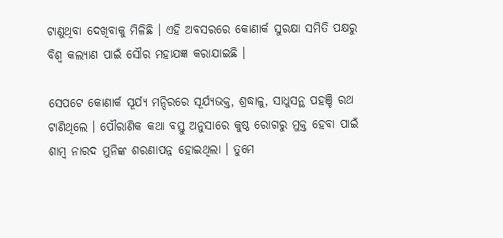ଟାଣୁଥିବା ଦେଖିବାକୁ ମିଳିଛି । ଏହି ଅବସରରେ କୋଣାର୍କ ସୁରକ୍ଷା ସମିତି ପକ୍ଷରୁ ବିଶ୍ୱ କଲ୍ୟାଣ ପାଇଁ ସୌର ମହାଯଜ୍ଞ କରାଯାଇଛି ।

ସେପଟେ କୋଣାର୍କ ସୂର୍ଯ୍ୟ ମନ୍ଦିରରେ ସୂର୍ଯ୍ୟଭକ୍ତ, ଶ୍ରଦ୍ଧାଳୁ, ସାଧୁସନ୍ଥ ପହଞ୍ଚି ରଥ ଟାଣିଥିଲେ । ପୌରାଣିକ କଥା ବସ୍ତୁ ଅନୁସାରେ କୁଷ୍ଠ ରୋଗରୁ ମୁକ୍ତ ହେବା ପାଇଁ ଶାମ୍ବ ନାରଦ ମୁନିଙ୍କ ଶରଣାପନ୍ନ ହୋଇଥିଲା । ତୁମେ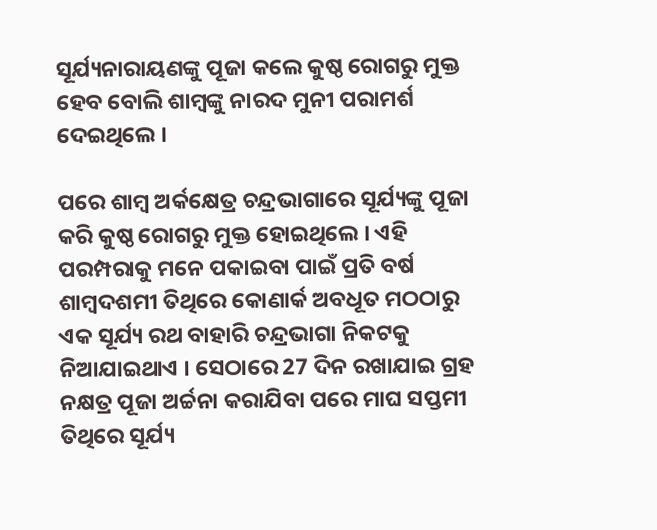ସୂର୍ଯ୍ୟନାରାୟଣଙ୍କୁ ପୂଜା କଲେ କୁଷ୍ଠ ରୋଗରୁ ମୁକ୍ତ ହେବ ବୋଲି ଶାମ୍ବଙ୍କୁ ନାରଦ ମୁନୀ ପରାମର୍ଶ ଦେଇଥିଲେ ।

ପରେ ଶାମ୍ବ ଅର୍କକ୍ଷେତ୍ର ଚନ୍ଦ୍ରଭାଗାରେ ସୂର୍ଯ୍ୟଙ୍କୁ ପୂଜା କରି କୁଷ୍ଠ ରୋଗରୁ ମୁକ୍ତ ହୋଇଥିଲେ । ଏହି ପରମ୍ପରାକୁ ମନେ ପକାଇବା ପାଇଁ ପ୍ରତି ବର୍ଷ ଶାମ୍ବଦଶମୀ ତିଥିରେ କୋଣାର୍କ ଅବଧୂତ ମଠଠାରୁ ଏକ ସୂର୍ଯ୍ୟ ରଥ ବାହାରି ଚନ୍ଦ୍ରଭାଗା ନିକଟକୁ ନିଆଯାଇଥାଏ । ସେଠାରେ 27 ଦିନ ରଖାଯାଇ ଗ୍ରହ ନକ୍ଷତ୍ର ପୂଜା ଅର୍ଚ୍ଚନା କରାଯିବା ପରେ ମାଘ ସପ୍ତମୀ ତିଥିରେ ସୂର୍ଯ୍ୟ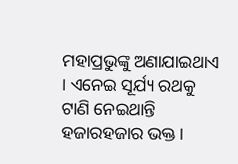ମହାପ୍ରଭୁଙ୍କୁ ଅଣାଯାଇଥାଏ । ଏନେଇ ସୂର୍ଯ୍ୟ ରଥକୁ ଟାଣି ନେଇଥାନ୍ତି ହଜାରହଜାର ଭକ୍ତ ।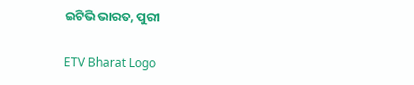ଇଟିଭି ଭାରତ, ପୁରୀ

ETV Bharat Logo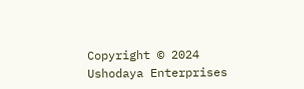Copyright © 2024 Ushodaya Enterprises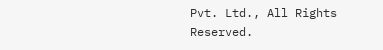Pvt. Ltd., All Rights Reserved.